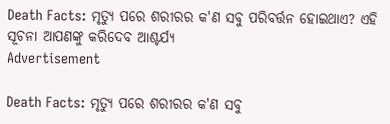Death Facts: ମୃତ୍ୟୁ ପରେ ଶରୀରର କ'ଣ ସବୁ ପରିବର୍ତ୍ତନ ହୋଇଥାଏ? ଏହି ସୂଚନା ଆପଣଙ୍କୁ କରିଦେବ ଆଶ୍ଚର୍ଯ୍ୟ
Advertisement

Death Facts: ମୃତ୍ୟୁ ପରେ ଶରୀରର କ'ଣ ସବୁ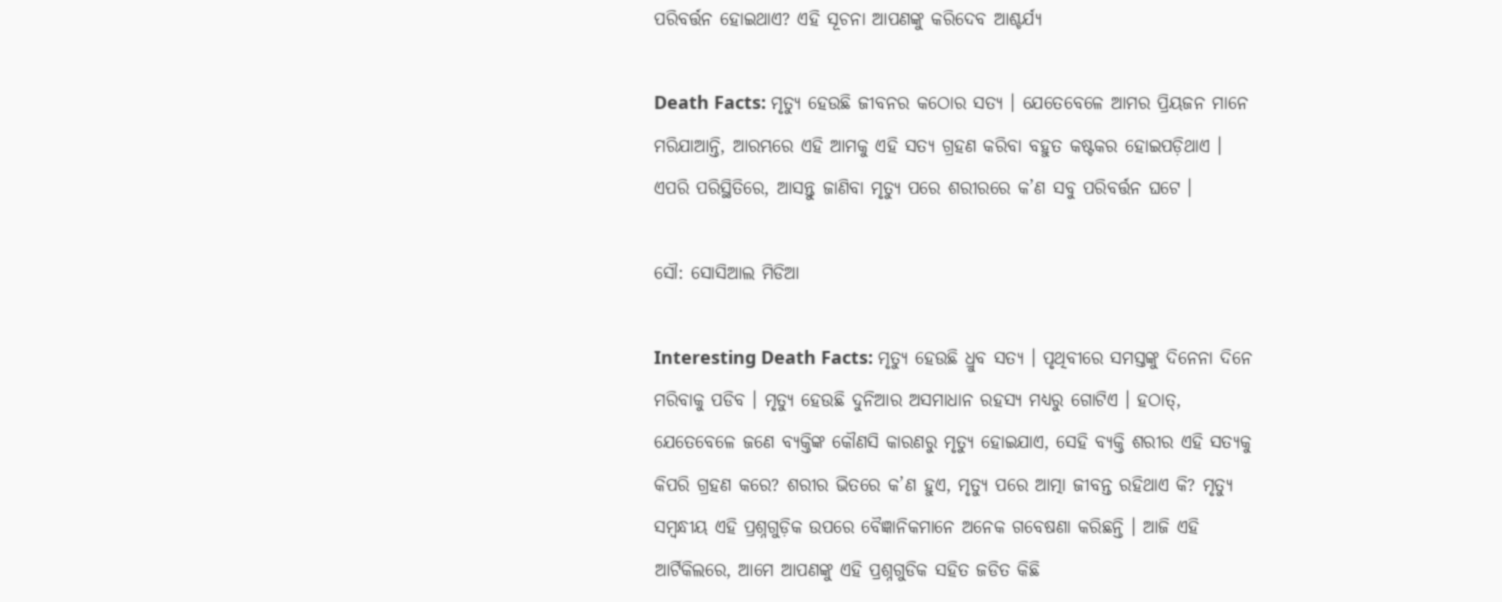ପରିବର୍ତ୍ତନ ହୋଇଥାଏ? ଏହି ସୂଚନା ଆପଣଙ୍କୁ କରିଦେବ ଆଶ୍ଚର୍ଯ୍ୟ

Death Facts: ମୃତ୍ୟୁ ହେଉଛି ଜୀବନର କଠୋର ସତ୍ୟ । ଯେତେବେଳେ ଆମର ପ୍ରିୟଜନ ମାନେ ମରିଯାଆନ୍ତି, ଆରମ୍ଭରେ ଏହି ଆମକୁ ଏହି ସତ୍ୟ ଗ୍ରହଣ କରିବା ବହୁତ କଷ୍ଟକର ହୋଇପଡ଼ିଥାଏ । ଏପରି ପରିସ୍ଥିତିରେ, ଆସନ୍ତୁ ଜାଣିବା ମୃତ୍ୟୁ ପରେ ଶରୀରରେ କ’ଣ ସବୁ ପରିବର୍ତ୍ତନ ଘଟେ ।

ସୌ: ସୋସିଆଲ ମିଡିଆ

Interesting Death Facts: ମୃତ୍ୟୁ ହେଉଛି ଧ୍ରୁବ ସତ୍ୟ । ପୃଥିବୀରେ ସମସ୍ତଙ୍କୁ ଦିନେନା ଦିନେ ମରିବାକୁ ପଡିବ । ମୃତ୍ୟୁ ହେଉଛି ଦୁନିଆର ଅସମାଧାନ ରହସ୍ୟ ମଧ୍ୟରୁ ଗୋଟିଏ । ହଠାତ୍, ଯେତେବେଳେ ଜଣେ ବ୍ୟକ୍ତିଙ୍କ କୌଣସି କାରଣରୁ ମୃତ୍ୟୁ ହୋଇଯାଏ, ସେହି ବ୍ୟକ୍ତି ଶରୀର ଏହି ସତ୍ୟକୁ କିପରି ଗ୍ରହଣ କରେ? ଶରୀର ଭିତରେ କ’ଣ ହୁଏ, ମୃତ୍ୟୁ ପରେ ଆତ୍ମା ଜୀବନ୍ତ ରହିଥାଏ କି? ମୃତ୍ୟୁ ସମ୍ବନ୍ଧୀୟ ଏହି ପ୍ରଶ୍ନଗୁଡ଼ିକ ଉପରେ ବୈଜ୍ଞାନିକମାନେ ଅନେକ ଗବେଷଣା କରିଛନ୍ତି । ଆଜି ଏହି ଆର୍ଟିକିଲରେ, ଆମେ ଆପଣଙ୍କୁ ଏହି ପ୍ରଶ୍ନଗୁଡିକ ସହିତ ଜଡିତ କିଛି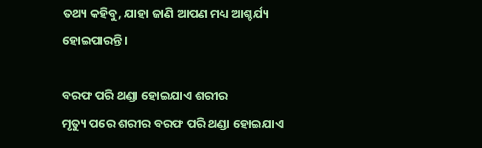ତଥ୍ୟ କହିବୁ, ଯାହା ଜାଣି ଆପଣ ମଧ୍ୟ ଆଶ୍ଚର୍ଯ୍ୟ ହୋଇପାରନ୍ତି ।

ବରଫ ପରି ଥଣ୍ଡା ହୋଇଯାଏ ଶରୀର
ମୃତ୍ୟୁ ପରେ ଶରୀର ବରଫ ପରି ଥଣ୍ଡା ହୋଇଯାଏ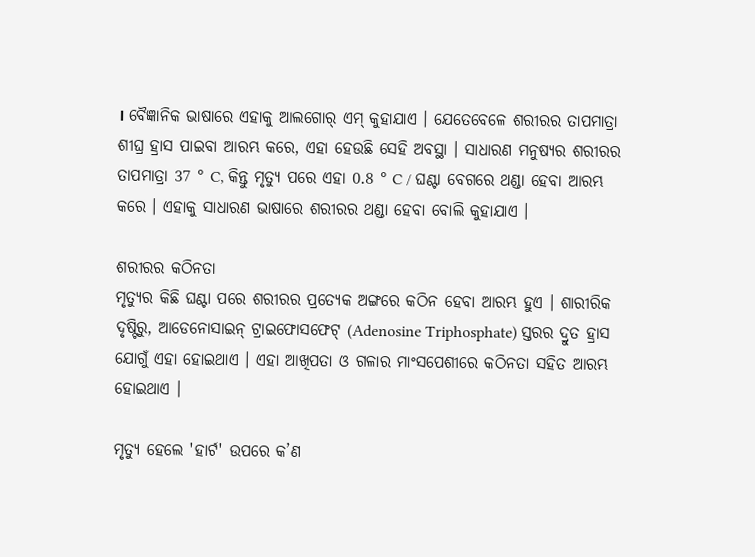। ବୈଜ୍ଞାନିକ ଭାଷାରେ ଏହାକୁ ଆଲଗୋର୍ ଏମ୍ କୁହାଯାଏ । ଯେତେବେଳେ ଶରୀରର ତାପମାତ୍ରା ଶୀଘ୍ର ହ୍ରାସ ପାଇବା ଆରମ୍ଭ କରେ, ଏହା ହେଉଛି ସେହି ଅବସ୍ଥା । ସାଧାରଣ ମନୁଷ୍ୟର ଶରୀରର ତାପମାତ୍ରା 37 ° C, କିନ୍ତୁ ମୃତ୍ୟୁ ପରେ ଏହା 0.8 ° C / ଘଣ୍ଟା ବେଗରେ ଥଣ୍ଡା ହେବା ଆରମ୍ଭ କରେ । ଏହାକୁ ସାଧାରଣ ଭାଷାରେ ଶରୀରର ଥଣ୍ଡା ହେବା ବୋଲି କୁହାଯାଏ ।

ଶରୀରର କଠିନତା
ମୃତ୍ୟୁର କିଛି ଘଣ୍ଟା ପରେ ଶରୀରର ପ୍ରତ୍ୟେକ ଅଙ୍ଗରେ କଠିନ ହେବା ଆରମ୍ଭ ହୁଏ । ଶାରୀରିକ ଦୃଷ୍ଟିରୁ, ଆଡେନୋସାଇନ୍ ଟ୍ରାଇଫୋସଫେଟ୍ (Adenosine Triphosphate) ସ୍ତରର ଦ୍ରୁତ ହ୍ରାସ ଯୋଗୁଁ ଏହା ହୋଇଥାଏ । ଏହା ଆଖିପତା ଓ ଗଳାର ମାଂସପେଶୀରେ କଠିନତା ସହିତ ଆରମ୍ଭ ହୋଇଥାଏ ।

ମୃତ୍ୟୁ ହେଲେ 'ହାର୍ଟ' ଉପରେ କ’ଣ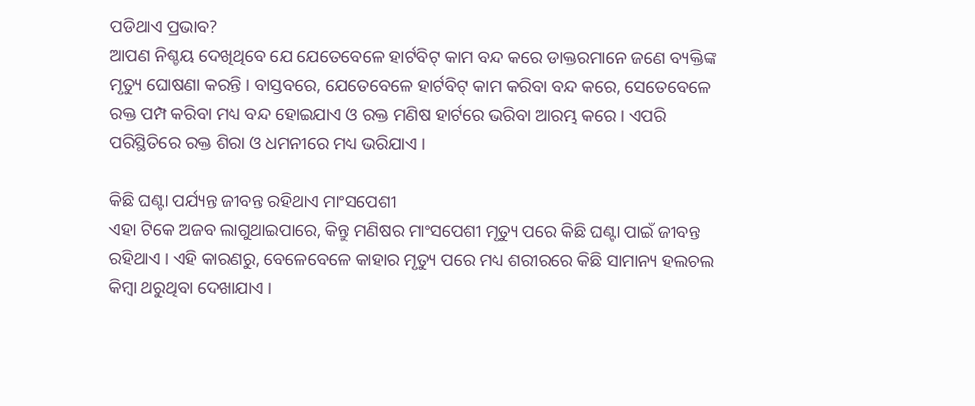ପଡିଥାଏ ପ୍ରଭାବ?
ଆପଣ ନିଶ୍ଚୟ ଦେଖିଥିବେ ଯେ ଯେତେବେଳେ ହାର୍ଟବିଟ୍ କାମ ବନ୍ଦ କରେ ଡାକ୍ତରମାନେ ଜଣେ ବ୍ୟକ୍ତିଙ୍କ ମୃତ୍ୟୁ ଘୋଷଣା କରନ୍ତି । ବାସ୍ତବରେ, ଯେତେବେଳେ ହାର୍ଟବିଟ୍ କାମ କରିବା ବନ୍ଦ କରେ, ସେତେବେଳେ ରକ୍ତ ପମ୍ପ କରିବା ମଧ୍ୟ ବନ୍ଦ ହୋଇଯାଏ ଓ ରକ୍ତ ମଣିଷ ହାର୍ଟରେ ଭରିବା ଆରମ୍ଭ କରେ । ଏପରି ପରିସ୍ଥିତିରେ ରକ୍ତ ଶିରା ଓ ଧମନୀରେ ମଧ୍ୟ ଭରିଯାଏ ।

କିଛି ଘଣ୍ଟା ପର୍ଯ୍ୟନ୍ତ ଜୀବନ୍ତ ରହିଥାଏ ମାଂସପେଶୀ
ଏହା ଟିକେ ଅଜବ ଲାଗୁଥାଇପାରେ, କିନ୍ତୁ ମଣିଷର ମାଂସପେଶୀ ମୃତ୍ୟୁ ପରେ କିଛି ଘଣ୍ଟା ପାଇଁ ଜୀବନ୍ତ ରହିଥାଏ । ଏହି କାରଣରୁ, ବେଳେବେଳେ କାହାର ମୃତ୍ୟୁ ପରେ ମଧ୍ୟ ଶରୀରରେ କିଛି ସାମାନ୍ୟ ହଲଚଲ କିମ୍ବା ଥରୁଥିବା ଦେଖାଯାଏ ।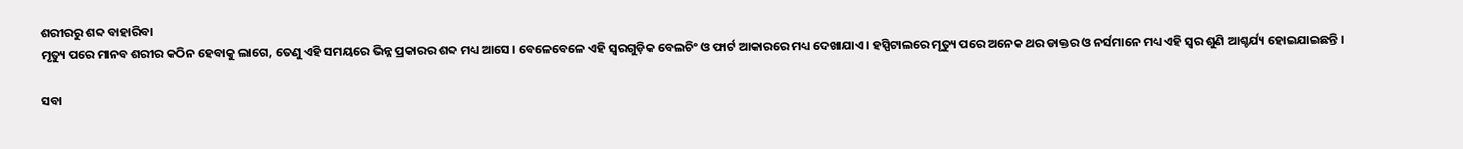ଶରୀରରୁ ଶବ୍ଦ ବାହାରିବା
ମୃତ୍ୟୁ ପରେ ମାନବ ଶରୀର କଠିନ ହେବାକୁ ଲାଗେ, ତେଣୁ ଏହି ସମୟରେ ଭିନ୍ନ ପ୍ରକାରର ଶବ୍ଦ ମଧ୍ୟ ଆସେ । ବେଳେବେଳେ ଏହି ସ୍ୱରଗୁଡ଼ିକ ବେଲଚିଂ ଓ ଫାର୍ଟ ଆକାରରେ ମଧ୍ୟ ଦେଖାଯାଏ । ହସ୍ପିଟାଲରେ ମୃତ୍ୟୁ ପରେ ଅନେକ ଥର ଡାକ୍ତର ଓ ନର୍ସମାନେ ମଧ୍ୟ ଏହି ସ୍ୱର ଶୁଣି ଆଶ୍ଚର୍ଯ୍ୟ ହୋଇଯାଇଛନ୍ତି ।

ସବା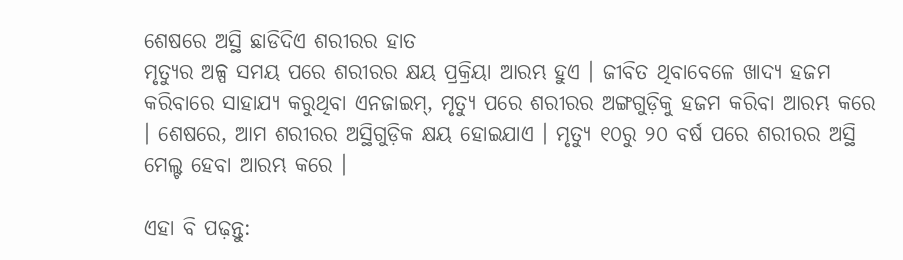ଶେଷରେ ଅସ୍ଥି ଛାଡିଦିଏ ଶରୀରର ହାତ
ମୃତ୍ୟୁର ଅଳ୍ପ ସମୟ ପରେ ଶରୀରର କ୍ଷୟ ପ୍ରକ୍ରିୟା ଆରମ୍ଭ ହୁଏ । ଜୀବିତ ଥିବାବେଳେ ଖାଦ୍ୟ ହଜମ କରିବାରେ ସାହାଯ୍ୟ କରୁଥିବା ଏନଜାଇମ୍, ମୃତ୍ୟୁ ପରେ ଶରୀରର ଅଙ୍ଗଗୁଡ଼ିକୁ ହଜମ କରିବା ଆରମ୍ଭ କରେ । ଶେଷରେ, ଆମ ଶରୀରର ଅସ୍ଥିଗୁଡ଼ିକ କ୍ଷୟ ହୋଇଯାଏ । ମୃତ୍ୟୁ ୧୦ରୁ ୨୦ ବର୍ଷ ପରେ ଶରୀରର ଅସ୍ଥି ମେଲ୍ଟ ହେବା ଆରମ୍ଭ କରେ ।

ଏହା ବି ପଢ଼ନ୍ତୁ: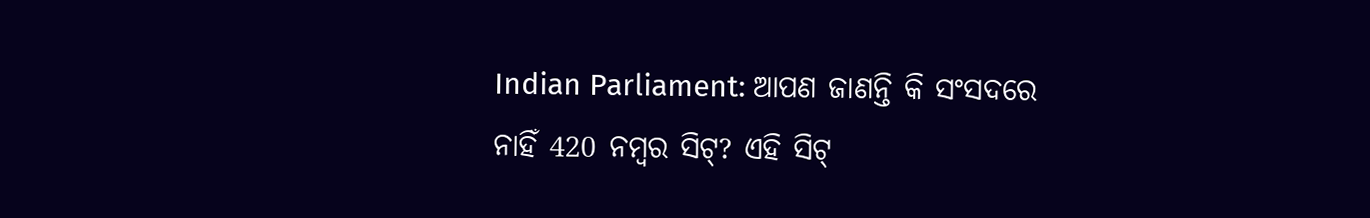Indian Parliament: ଆପଣ ଜାଣନ୍ତି କି ସଂସଦରେ ନାହିଁ 420 ନମ୍ବର ସିଟ୍? ଏହି ସିଟ୍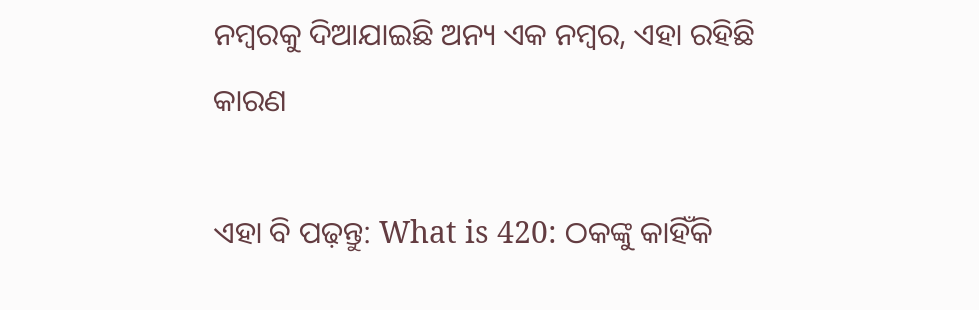ନମ୍ବରକୁ ଦିଆଯାଇଛି ଅନ୍ୟ ଏକ ନମ୍ବର, ଏହା ରହିଛି କାରଣ

ଏହା ବି ପଢ଼ନ୍ତୁ: What is 420: ଠକଙ୍କୁ କାହିଁକି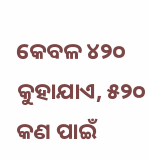କେବଳ ୪୨୦ କୁହାଯାଏ, ୫୨୦ କଣ ପାଇଁ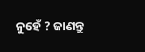ନୁହେଁ ? ଜାଣନ୍ତୁ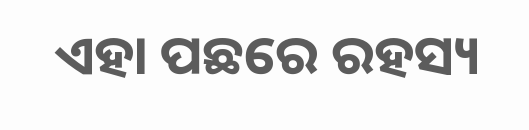ଏହା ପଛରେ ରହସ୍ୟ